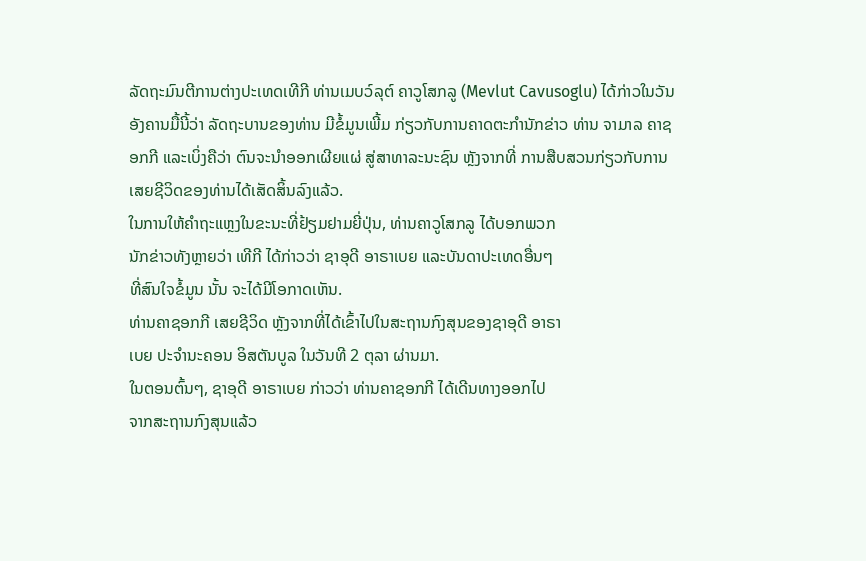ລັດຖະມົນຕີການຕ່າງປະເທດເທີກີ ທ່ານເມບວ໌ລຸຕ໌ ຄາວູໂສກລູ (Mevlut Cavusoglu) ໄດ້ກ່າວໃນວັນອັງຄານມື້ນີ້ວ່າ ລັດຖະບານຂອງທ່ານ ມີຂໍ້ມູນເພີ້ມ ກ່ຽວກັບການຄາດຕະກຳນັກຂ່າວ ທ່ານ ຈາມາລ ຄາຊອກກີ ແລະເບິ່ງຄືວ່າ ຕົນຈະນຳອອກເຜີຍແຜ່ ສູ່ສາທາລະນະຊົນ ຫຼັງຈາກທີ່ ການສືບສວນກ່ຽວກັບການເສຍຊີວິດຂອງທ່ານໄດ້ເສັດສິ້ນລົງແລ້ວ.
ໃນການໃຫ້ຄຳຖະແຫຼງໃນຂະນະທີ່ຢ້ຽມຢາມຍີ່ປຸ່ນ, ທ່ານຄາວູໂສກລູ ໄດ້ບອກພວກ
ນັກຂ່າວທັງຫຼາຍວ່າ ເທີກີ ໄດ້ກ່າວວ່າ ຊາອຸດີ ອາຣາເບຍ ແລະບັນດາປະເທດອື່ນໆ
ທີ່ສົນໃຈຂໍ້ມູນ ນັ້ນ ຈະໄດ້ມີໂອກາດເຫັນ.
ທ່ານຄາຊອກກີ ເສຍຊີວິດ ຫຼັງຈາກທີ່ໄດ້ເຂົ້າໄປໃນສະຖານກົງສຸນຂອງຊາອຸດີ ອາຣາ
ເບຍ ປະຈຳນະຄອນ ອິສຕັນບູລ ໃນວັນທີ 2 ຕຸລາ ຜ່ານມາ.
ໃນຕອນຕົ້ນໆ, ຊາອຸດີ ອາຣາເບຍ ກ່າວວ່າ ທ່ານຄາຊອກກີ ໄດ້ເດີນທາງອອກໄປ
ຈາກສະຖານກົງສຸນແລ້ວ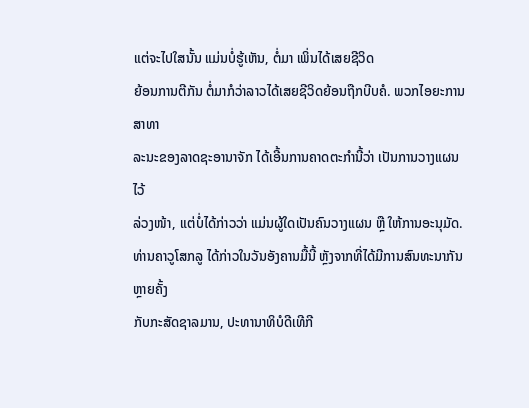ແຕ່ຈະໄປໃສນັ້ນ ແມ່ນບໍ່ຮູ້ເຫັນ, ຕໍ່ມາ ເພິ່ນໄດ້ເສຍຊີວິດ
ຍ້ອນການຕີກັນ ຕໍ່ມາກໍວ່າລາວໄດ້ເສຍຊີວິດຍ້ອນຖືກບີບຄໍ. ພວກໄອຍະການສາທາ
ລະນະຂອງລາດຊະອານາຈັກ ໄດ້ເອີ້ນການຄາດຕະກຳນີ້ວ່າ ເປັນການວາງແຜນໄວ້
ລ່ວງໜ້າ, ແຕ່ບໍ່ໄດ້ກ່າວວ່າ ແມ່ນຜູ້ໃດເປັນຄົນວາງແຜນ ຫຼື ໃຫ້ການອະນຸມັດ.
ທ່ານຄາວູໂສກລູ ໄດ້ກ່າວໃນວັນອັງຄານມື້ນີ້ ຫຼັງຈາກທີ່ໄດ້ມີການສົນທະນາກັນຫຼາຍຄັ້ງ
ກັບກະສັດຊາລມານ, ປະທານາທິບໍດີເທີກີ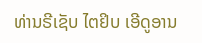ທ່ານຣີເຊັບ ໄຕຢິບ ເອີດູອານ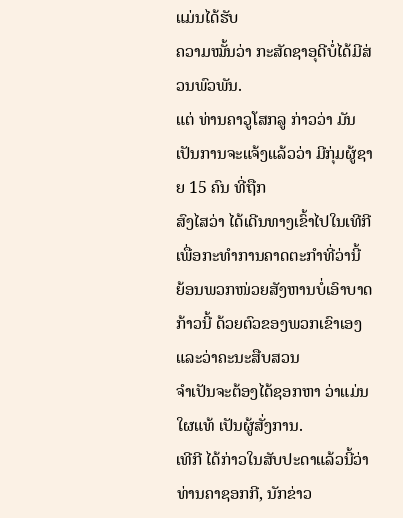ແມ່ນໄດ້ຮັບ
ຄວາມໝັ້ນວ່າ ກະສັດຊາອຸດີບໍ່ໄດ້ມີສ່ວນພົວພັນ.
ແຕ່ ທ່ານຄາວູໂສກລູ ກ່າວວ່າ ມັນເປັນການຈະແຈ້ງແລ້ວວ່າ ມີກຸ່ມຜູ້ຊາຍ 15 ຄົນ ທີ່ຖືກ
ສົງໄສວ່າ ໄດ້ເດີນທາງເຂົ້າໄປໃນເທີກີ ເພື່ອກະທຳການຄາດຕະກຳທີ່ວ່ານີ້ ຍ້ອນພວກໜ່ວຍສັງຫານບໍ່ເອົາບາດກ້າວນີ້ ດ້ວຍຕົວຂອງພວກເຂົາເອງ ແລະວ່າຄະນະສືບສວນ
ຈຳເປັນຈະຕ້ອງໄດ້ຊອກຫາ ວ່າແມ່ນໃຜແທ້ ເປັນຜູ້ສັ່ງການ.
ເທີກີ ໄດ້ກ່າວໃນສັບປະດາແລ້ວນີ້ວ່າ ທ່ານຄາຊອກກີ, ນັກຂ່າວ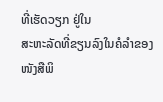ທີ່ເຮັດວຽກ ຢູ່ໃນ
ສະຫະລັດທີ່ຂຽນລົງໃນຄໍລຳຂອງໜັງສືພິ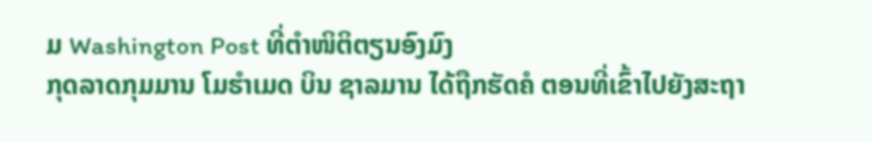ມ Washington Post ທີ່ຕຳໜິຕິຕຽນອົງມົງ
ກຸດລາດກຸມມານ ໂມຮຳເມດ ບິນ ຊາລມານ ໄດ້ຖືກຮັດຄໍ ຕອນທີ່ເຂົ້າໄປຍັງສະຖາ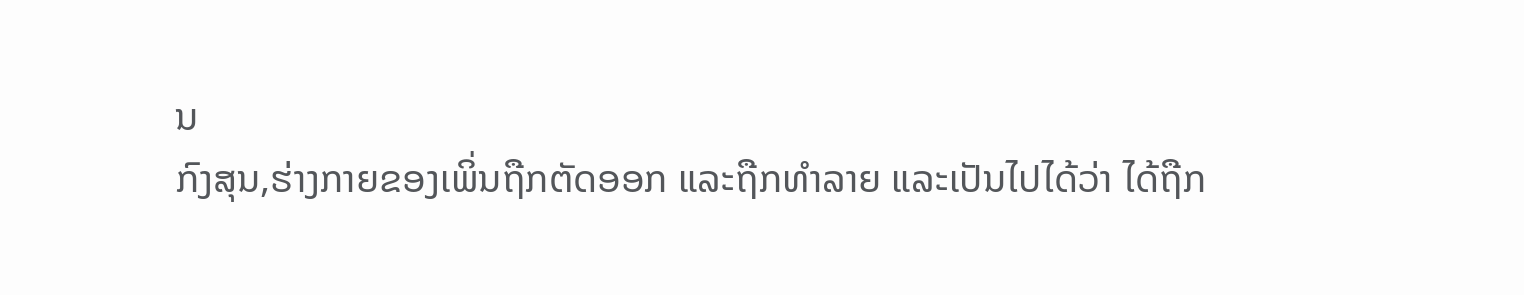ນ
ກົງສຸນ,ຮ່າງກາຍຂອງເພິ່ນຖືກຕັດອອກ ແລະຖືກທຳລາຍ ແລະເປັນໄປໄດ້ວ່າ ໄດ້ຖືກ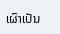ເຜົາເປັນ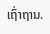ເຖົ່າຖານ.